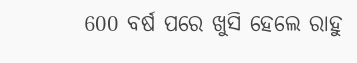600 ବର୍ଷ ପରେ ଖୁସି ହେଲେ ରାହୁ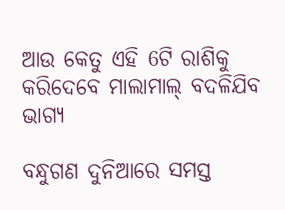ଆଉ କେତୁ ଏହି 6ଟି ରାଶିକୁ କରିଦେବେ ମାଲାମାଲ୍ ବଦଳିଯିବ ଭାଗ୍ୟ

ବନ୍ଧୁଗଣ ଦୁନିଆରେ ସମସ୍ତ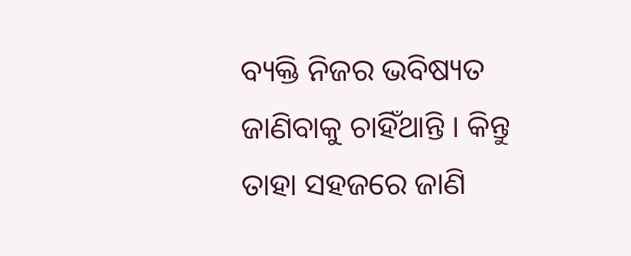ବ୍ୟକ୍ତି ନିଜର ଭବିଷ୍ୟତ ଜାଣିବାକୁ ଚାହିଁଥାନ୍ତି । କିନ୍ତୁ ତାହା ସହଜରେ ଜାଣି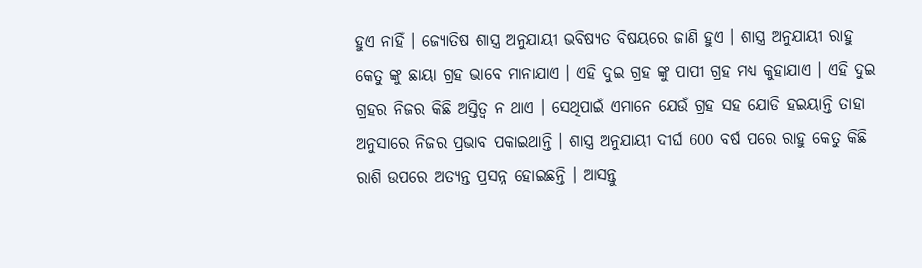ହୁଏ ନାହିଁ । ଜ୍ଯୋତିଷ ଶାସ୍ତ୍ର ଅନୁଯାୟୀ ଭବିଷ୍ୟତ ବିଷୟରେ ଜାଣି ହୁଏ । ଶାସ୍ତ୍ର ଅନୁଯାୟୀ ରାହୁ କେତୁ ଙ୍କୁ ଛାୟା ଗ୍ରହ ଭାବେ ମାନାଯାଏ । ଏହି ଦୁଇ ଗ୍ରହ ଙ୍କୁ ପାପୀ ଗ୍ରହ ମଧ୍ୟ କୁହାଯାଏ । ଏହି ଦୁଇ ଗ୍ରହର ନିଜର କିଛି ଅସ୍ତିତ୍ଵ ନ ଥାଏ । ସେଥିପାଇଁ ଏମାନେ ଯେଉଁ ଗ୍ରହ ସହ ଯୋଡି ହଇୟାନ୍ତି ତାହା ଅନୁସାରେ ନିଜର ପ୍ରଭାବ ପକାଇଥାନ୍ତି । ଶାସ୍ତ୍ର ଅନୁଯାୟୀ ଦୀର୍ଘ 600 ବର୍ଷ ପରେ ରାହୁ କେତୁ କିଛି ରାଶି ଉପରେ ଅତ୍ୟନ୍ତ ପ୍ରସନ୍ନ ହୋଇଛନ୍ତି । ଆସନ୍ତୁ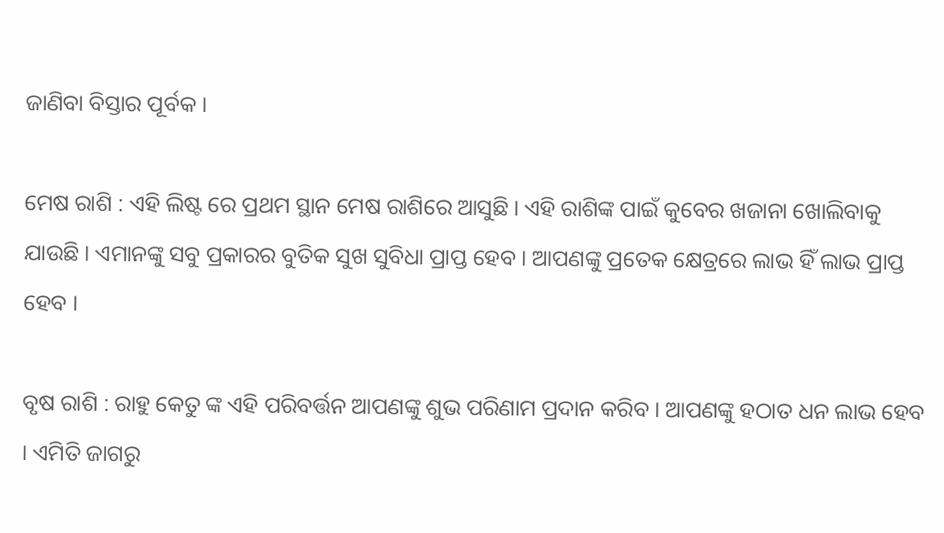ଜାଣିବା ବିସ୍ତାର ପୂର୍ବକ ।

ମେଷ ରାଶି : ଏହି ଲିଷ୍ଟ ରେ ପ୍ରଥମ ସ୍ଥାନ ମେଷ ରାଶିରେ ଆସୁଛି । ଏହି ରାଶିଙ୍କ ପାଇଁ କୁବେର ଖଜାନା ଖୋଲିବାକୁ ଯାଉଛି । ଏମାନଙ୍କୁ ସବୁ ପ୍ରକାରର ବୁତିକ ସୁଖ ସୁବିଧା ପ୍ରାପ୍ତ ହେବ । ଆପଣଙ୍କୁ ପ୍ରତେକ କ୍ଷେତ୍ରରେ ଲାଭ ହିଁ ଲାଭ ପ୍ରାପ୍ତ ହେବ ।

ବୃଷ ରାଶି : ରାହୁ କେତୁ ଙ୍କ ଏହି ପରିବର୍ତ୍ତନ ଆପଣଙ୍କୁ ଶୁଭ ପରିଣାମ ପ୍ରଦାନ କରିବ । ଆପଣଙ୍କୁ ହଠାତ ଧନ ଲାଭ ହେବ । ଏମିତି ଜାଗରୁ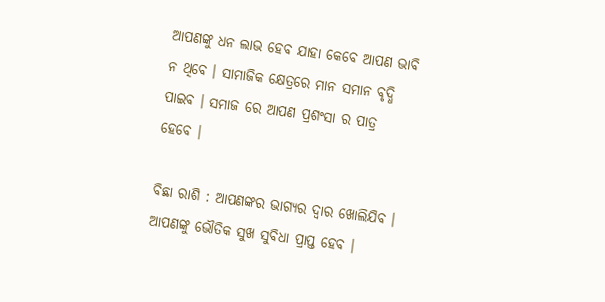ଆପଣଙ୍କୁ ଧନ ଲାଭ ହେବ ଯାହା କେବେ ଆପଣ ଭାବି ନ ଥିବେ । ସାମାଜିକ କ୍ଷେତ୍ରରେ ମାନ ସମାନ ବୃଦ୍ଧି ପାଇବ । ସମାଜ ରେ ଆପଣ ପ୍ରଶଂସା ର ପାତ୍ର ହେବେ ।

ବିଛା ରାଶି : ଆପଣଙ୍କର ଭାଗ୍ଯର ଦ୍ଵାର ଖୋଲିଯିବ । ଆପଣଙ୍କୁ ଭୌତିକ ସୁଖ ସୁବିଧା ପ୍ରାପ୍ତ ହେବ ।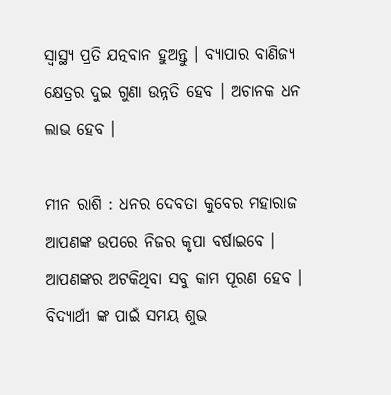ସ୍ୱାସ୍ଥ୍ୟ ପ୍ରତି ଯତ୍ନବାନ ହୁଅନ୍ତୁ । ବ୍ୟାପାର ବାଣିଜ୍ୟ କ୍ଷେତ୍ରର ଦୁଇ ଗୁଣା ଉନ୍ନତି ହେବ । ଅଚାନକ ଧନ ଲାଭ ହେବ ।

ମୀନ ରାଶି : ଧନର ଦେବତା କୁବେର ମହାରାଜ ଆପଣଙ୍କ ଉପରେ ନିଜର କୃପା ବର୍ଷାଇବେ । ଆପଣଙ୍କର ଅଟକିଥିବା ସବୁ କାମ ପୂରଣ ହେବ । ବିଦ୍ୟାର୍ଥୀ ଙ୍କ ପାଇଁ ସମୟ ଶୁଭ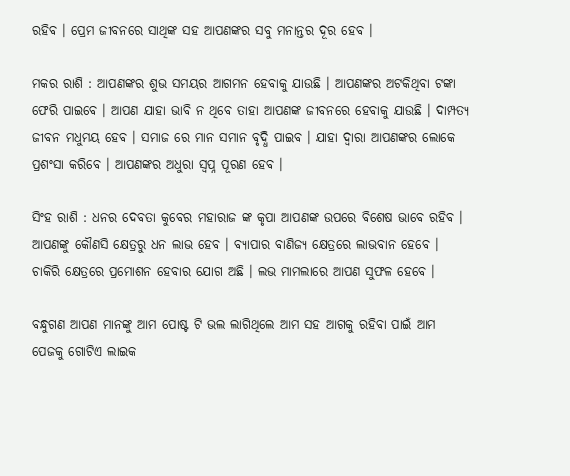ରହିବ । ପ୍ରେମ ଜୀବନରେ ସାଥିଙ୍କ ସହ ଆପଣଙ୍କର ସବୁ ମନାନ୍ତର ଦୂର ହେବ ।

ମକର ରାଶି : ଆପଣଙ୍କର ଶୁଭ ସମୟର ଆଗମନ ହେବାକୁ ଯାଉଛି । ଆପଣଙ୍କର ଅଟକିଥିବା ଟଙ୍କା ଫେରି ପାଇବେ । ଆପଣ ଯାହା ଭାବି ନ ଥିବେ ତାହା ଆପଣଙ୍କ ଜୀବନରେ ହେବାକୁ ଯାଉଛି । ଦାମ୍ପତ୍ୟ ଜୀବନ ମଧୁମୟ ହେବ । ସମାଜ ରେ ମାନ ସମାନ ବୃଦ୍ଧି ପାଇବ । ଯାହା ଦ୍ଵାରା ଆପଣଙ୍କର ଲୋକେ ପ୍ରଶଂସା କରିବେ । ଆପଣଙ୍କର ଅଧୁରା ସ୍ଵପ୍ନ ପୂରଣ ହେବ ।

ସିଂହ ରାଶି : ଧନର ଦେବତା କୁବେର ମହାରାଜ ଙ୍କ କୃପା ଆପଣଙ୍କ ଉପରେ ବିଶେଷ ଭାବେ ରହିବ । ଆପଣଙ୍କୁ କୌଣସି କ୍ଷେତ୍ରରୁ ଧନ ଲାଭ ହେବ । ବ୍ୟାପାର ବାଣିଜ୍ୟ କ୍ଷେତ୍ରରେ ଲାଭବାନ ହେବେ । ଚାକିରି କ୍ଷେତ୍ରରେ ପ୍ରମୋଶନ ହେବାର ଯୋଗ ଅଛି । ଲଭ ମାମଲାରେ ଆପଣ ସୁଫଳ ହେବେ ।

ବନ୍ଧୁଗଣ ଆପଣ ମାନଙ୍କୁ ଆମ ପୋଷ୍ଟ ଟି ଭଲ ଲାଗିଥିଲେ ଆମ ସହ ଆଗକୁ ରହିବା ପାଇଁ ଆମ ପେଜକୁ ଗୋଟିଏ ଲାଇକ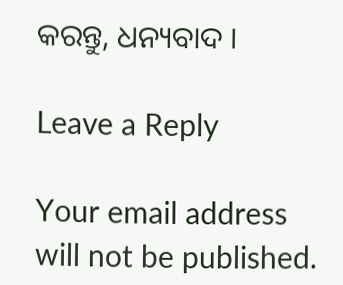କରନ୍ତୁ, ଧନ୍ୟବାଦ ।

Leave a Reply

Your email address will not be published.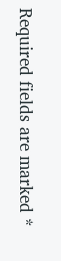Required fields are marked *